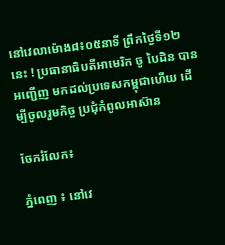នៅវេលាម៉ោង៨៖០៥នាទី ព្រឹកថ្ងៃទី១២ នេះ ! ប្រធានាធិបតីអាមេរិក ចូ បៃដិន បានអញ្ជើញ មកដល់ប្រទេសកម្ពុជាហើយ ដើម្បីចូលរួមកិច្ច ប្រជុំកំពូលអាស៊ាន

ចែករំលែក៖

ភ្នំពេញ ៖ នៅវេ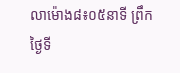លាម៉ោង៨៖០៥នាទី ព្រឹកថ្ងៃទី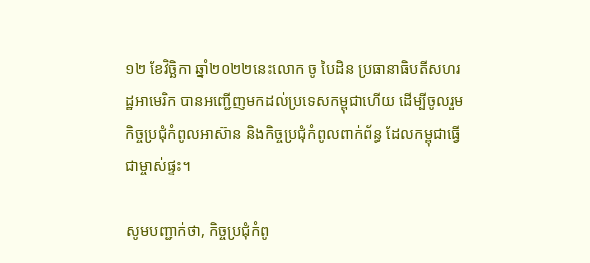១២ ខែវិច្ឆិកា ឆ្នាំ២០២២នេះលោក ចូ បៃដិន ប្រធានាធិបតីសហរដ្ឋអាមេរិក បានអញ្ជើញមកដល់ប្រទេសកម្ពុជាហើយ ដើម្បីចូលរួមកិច្ចប្រជុំកំពូលអាស៊ាន និងកិច្ចប្រជុំកំពូលពាក់ព័ន្ធ ដែលកម្ពុជាធ្វើជាម្ចាស់ផ្ទះ។

សូមបញ្ជាក់ថា, កិច្ចប្រជុំកំពូ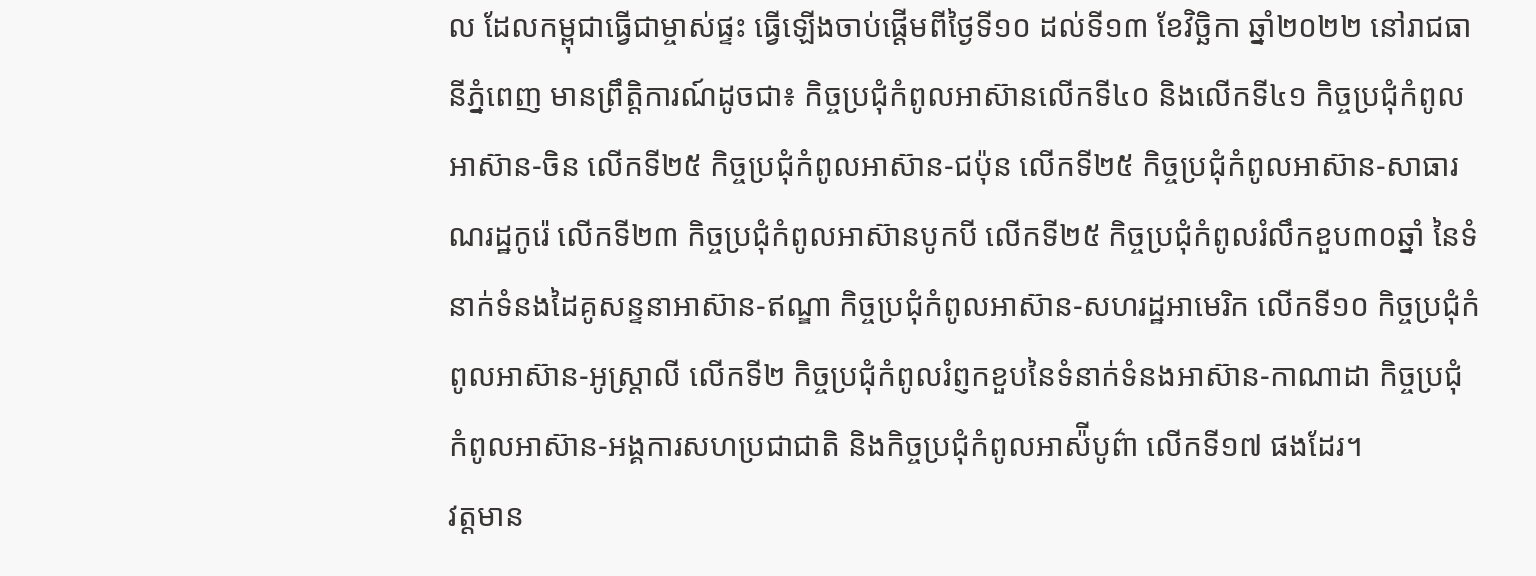ល ដែលកម្ពុជាធ្វើជាម្ចាស់ផ្ទះ ធ្វើឡើងចាប់ផ្តើមពីថ្ងៃទី១០ ដល់ទី១៣ ខែវិច្ឆិកា ឆ្នាំ២០២២ នៅរាជធានីភ្នំពេញ មានព្រឹត្តិការណ៍ដូចជា៖ កិច្ចប្រជុំកំពូលអាស៊ានលើកទី៤០ និងលើកទី៤១ កិច្ចប្រជុំកំពូលអាស៊ាន-ចិន លើកទី២៥ កិច្ចប្រជុំកំពូលអាស៊ាន-ជប៉ុន លើកទី២៥ កិច្ចប្រជុំកំពូលអាស៊ាន-សាធារណរដ្ឋកូរ៉េ លើកទី២៣ កិច្ចប្រជុំកំពូលអាស៊ានបូកបី លើកទី២៥ កិច្ចប្រជុំកំពូលរំលឹកខួប៣០ឆ្នាំ នៃទំនាក់ទំនងដៃគូសន្ទនាអាស៊ាន-ឥណ្ឌា កិច្ចប្រជុំកំពូលអាស៊ាន-សហរដ្ឋអាមេរិក លើកទី១០ កិច្ចប្រជុំកំពូលអាស៊ាន-អូស្ត្រាលី លើកទី២ កិច្ចប្រជុំកំពូលរំព្ញកខួបនៃទំនាក់ទំនងអាស៊ាន-កាណាដា កិច្ចប្រជុំកំពូលអាស៊ាន-អង្គការសហប្រជាជាតិ និងកិច្ចប្រជុំកំពូលអាស៉ីបូព៌ា លើកទី១៧ ផងដែរ។
វត្តមាន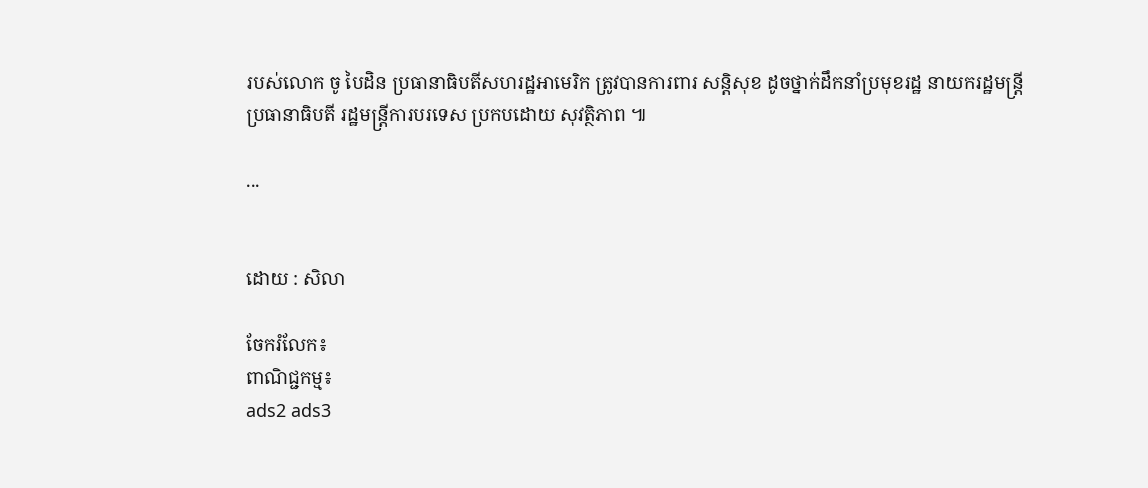របស់លោក ចូ បៃដិន ប្រធានាធិបតីសហរដ្ឋអាមេរិក ត្រូវបានការពារ សន្តិសុខ ដូចថ្នាក់ដឹកនាំប្រមុខរដ្ឋ នាយករដ្ឋមន្ត្រី ប្រធានាធិបតី រដ្ឋមន្ត្រីការបរទេស ប្រកបដោយ សុវត្ថិភាព ៕

...


ដោយ : សិលា

ចែករំលែក៖
ពាណិជ្ជកម្ម៖
ads2 ads3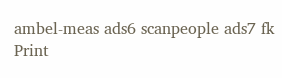ambel-meas ads6 scanpeople ads7 fk Print